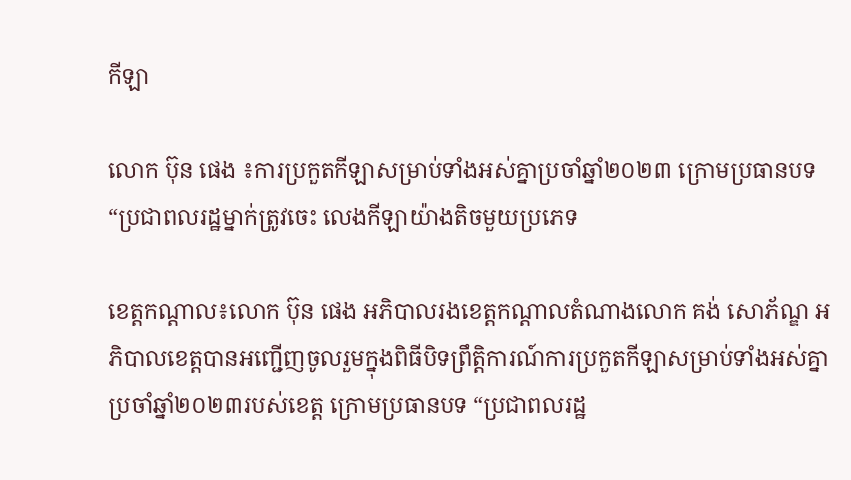កីឡា

លោក ប៊ុន ផេង ៖ការប្រកួតកីឡាសម្រាប់ទាំងអស់គ្នាប្រចាំឆ្នាំ២០២៣ ក្រោមប្រធានបទ “ប្រជាពលរដ្ឋម្នាក់ត្រូវចេះ លេងកីឡាយ៉ាងតិចមួយប្រភេទ

ខេត្តកណ្តាល៖លោក ប៊ុន ផេង អភិបាលរងខេត្តកណ្ដាលតំណាងលោក គង់ សោភ័ណ្ឌ អភិបាលខេត្តបានអញ្ជើញចូលរួមក្នុងពិធីបិទព្រឹត្តិការណ៍ការប្រកួតកីឡាសម្រាប់ទាំងអស់គ្នាប្រចាំឆ្នាំ២០២៣របស់ខេត្ត ក្រោមប្រធានបទ “ប្រជាពលរដ្ឋ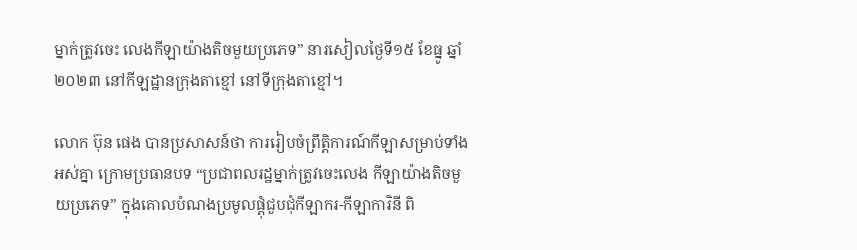ម្នាក់ត្រូវចេះ លេងកីឡាយ៉ាងតិចមួយប្រភេទ” នារសៀលថ្ងៃទី១៥ ខែធ្នូ ឆ្នាំ២០២៣ នៅកីឡដ្ឋានក្រុងតាខ្មៅ នៅទីក្រុងតាខ្មៅ។

លោក ប៊ុន ផេង បានប្រសាសន៍ថា ការរៀបចំព្រឹត្តិការណ៍កីឡាសម្រាប់ទាំងអស់គ្នា ក្រោមប្រធានបទ “ប្រជាពលរដ្ឋម្នាក់ត្រូវចេះលេង កីឡាយ៉ាងតិចមួយប្រភេទ” ក្នុងគោលបំណងប្រមូលផ្តុំជួបជុំកីឡាករ-កីឡាការិនី ពិ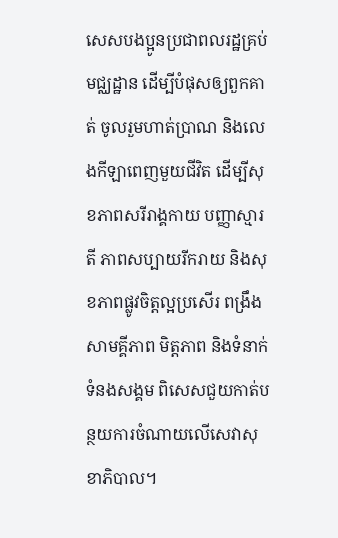សេសបងប្អូនប្រជាពលរដ្ឋគ្រប់មជ្ឈដ្ឋាន ដើម្បីបំផុសឲ្យពួកគាត់ ចូលរួមហាត់ប្រាណ និងលេងកីឡាពេញមួយជីវិត ដើម្បីសុខភាពសរីរាង្គកាយ បញ្ញាស្មារតី ភាពសប្បាយរីករាយ និងសុខភាពផ្លូវចិត្តល្អប្រសើរ ពង្រឹងសាមគ្គីភាព មិត្តភាព និងទំនាក់ទំនងសង្គម ពិសេសជួយកាត់បន្ថយការចំណាយលើសេវាសុខាភិបាល។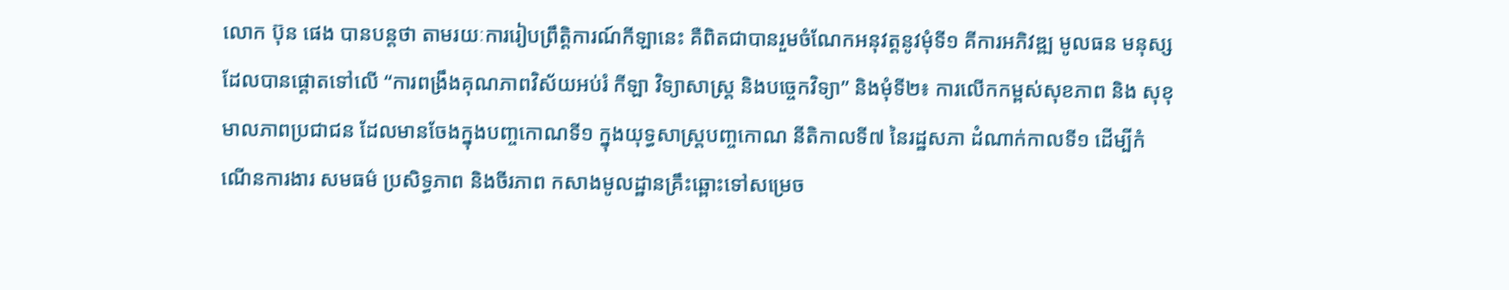លោក ប៊ុន ផេង បានបន្តថា តាមរយៈការរៀបព្រឹត្តិការណ៍កីឡានេះ គឺពិតជាបានរួមចំណែកអនុវត្តនូវមុំទី១ គីការអភិវឌ្ឍ មូលធន មនុស្ស ដែលបានផ្តោតទៅលើ “ការពង្រឹងគុណភាពវិស័យអប់រំ កីឡា វិទ្យាសាស្រ្ត និងបច្ចេកវិទ្យា” និងមុំទី២៖ ការលើកកម្ពស់សុខភាព និង សុខុមាលភាពប្រជាជន ដែលមានចែងក្នុងបញ្ចកោណទី១ ក្នុងយុទ្ធសាស្ត្របញ្ចកោណ នីតិកាលទី៧ នៃរដ្ឋសភា ដំណាក់កាលទី១ ដើម្បីកំណើនការងារ សមធម៌ ប្រសិទ្ធភាព និងចីរភាព កសាងមូលដ្ឋានគ្រឹះឆ្ពោះទៅសម្រេច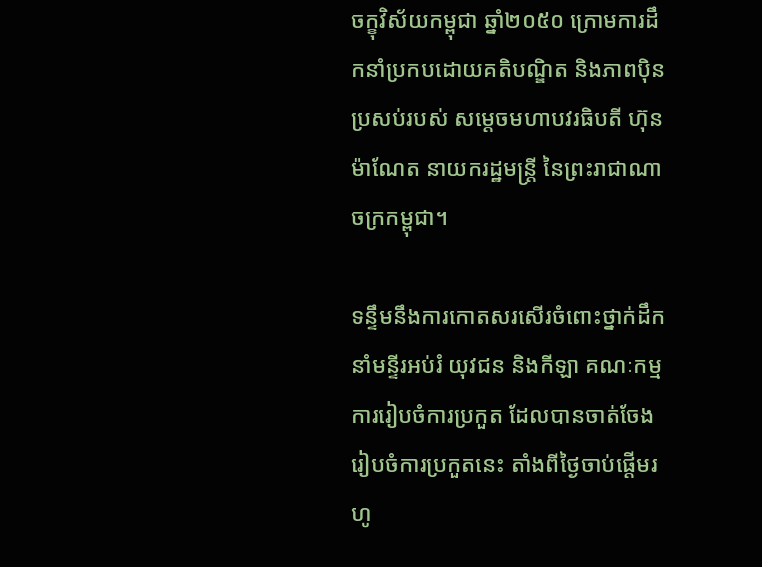ចក្ខុវិស័យកម្ពុជា ឆ្នាំ២០៥០ ក្រោមការដឹកនាំប្រកបដោយគតិបណ្ឌិត និងភាពប៉ិនប្រសប់របស់ សម្ដេចមហាបវរធិបតី ហ៊ុន ម៉ាណែត នាយករដ្ឋមន្ត្រី នៃព្រះរាជាណាចក្រកម្ពុជា។

ទន្ទឹមនឹងការកោតសរសើរចំពោះថ្នាក់ដឹកនាំមន្ទីរអប់រំ យុវជន និងកីឡា គណៈកម្មការរៀបចំការប្រកួត ដែលបានចាត់ចែង រៀបចំការប្រកួតនេះ តាំងពីថ្ងៃចាប់ផ្ដើមរហូ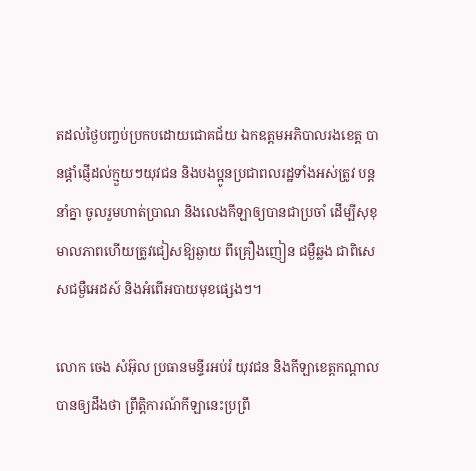តដល់ថ្ងៃបញ្ចប់ប្រកបដោយជោគជ័យ ឯកឧត្ដមអភិបាលរងខេត្ត បានផ្តាំផ្ញើដល់ក្មួយៗយុវជន និងបងប្អូនប្រជាពលរដ្ឋទាំងអស់ត្រូវ បន្តនាំគ្នា ចូលរួមហាត់ប្រាណ និងលេងកីឡាឲ្យបានជាប្រចាំ ដើម្បីសុខុមាលភាពហើយត្រូវជៀសឱ្យឆ្ងាយ ពីគ្រឿងញៀន ជម្ងឺឆ្លង ជាពិសេសជម្ងឺអេដស៍ និងអំពើអបាយមុខផ្សេងៗ។

លោក ចេង សំអ៊ុល ប្រធានមន្ទីរអប់រំ យុវជន និងកីឡាខេត្តកណ្តាល បានឲ្យដឹងថា ព្រឹត្តិការណ៍កីឡានេះប្រព្រឹ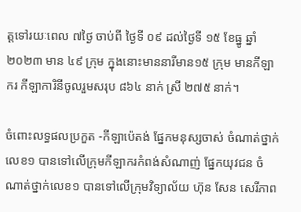ត្តទៅរយៈពេល ៧ថ្ងៃ ចាប់ពី ថ្ងៃទី ០៩ ដល់ថ្ងៃទី ១៥ ខែធ្នូ ឆ្នាំ២០២៣ មាន ៤៩ ក្រុម ក្នុងនោះមាននារីមាន១៥ ក្រុម មានកីឡាករ កីឡាការិនីចូលរួមសរុប ៨៦៤ នាក់ ស្រី ២៧៥ នាក់។

ចំពោះលទ្ធផលប្រកួត -កីឡាប៉េតង់ ផ្នែកមនុស្សចាស់ ចំណាត់ថ្នាក់លេខ១ បានទៅលើក្រុមកីឡាករកំពង់សំណាញ់ ផ្នែកយុវជន ចំណាត់ថ្នាក់លេខ១ បានទៅលើក្រុមវិទ្យាល័យ ហ៊ុន សែន សេរីភាព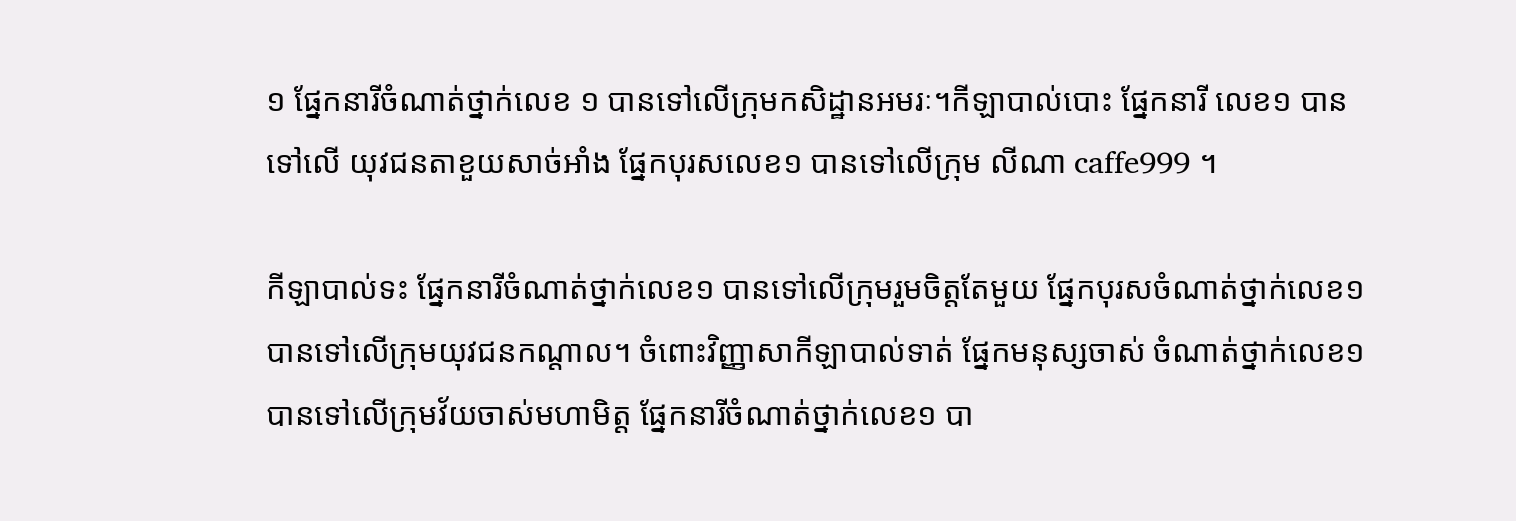១ ផ្នែកនារីចំណាត់ថ្នាក់លេខ ១ បានទៅលើក្រុមកសិដ្ឋានអមរៈ។កីឡាបាល់បោះ ផ្នែកនារី លេខ១ បានទៅលើ យុវជនតាខួយសាច់អាំង ផ្នែកបុរសលេខ១ បានទៅលើក្រុម លីណា caffe999 ។

កីឡាបាល់ទះ ផ្នែកនារីចំណាត់ថ្នាក់លេខ១ បានទៅលើក្រុមរួមចិត្តតែមួយ ផ្នែកបុរសចំណាត់ថ្នាក់លេខ១ បានទៅលើក្រុមយុវជនកណ្ដាល។ ចំពោះវិញ្ញាសាកីឡាបាល់ទាត់ ផ្នែកមនុស្សចាស់ ចំណាត់ថ្នាក់លេខ១ បានទៅលើក្រុមវ័យចាស់មហាមិត្ត ផ្នែកនារីចំណាត់ថ្នាក់លេខ១ បា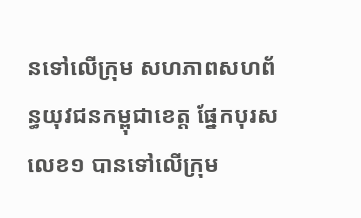នទៅលើក្រុម សហភាពសហព័ន្ធយុវជនកម្ពុជាខេត្ត ផ្នែកបុរសលេខ១ បានទៅលើក្រុម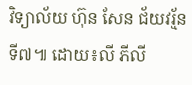វិទ្យាល័យ ហ៊ុន សែន ជ័យវរ្ម័នទី៧៕ ដោយ៖លី ភីលី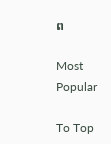ព

Most Popular

To Top